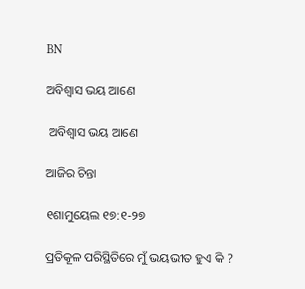BN

ଅବିଶ୍ବାସ ଭୟ ଆଣେ

 ଅବିଶ୍ବାସ ଭୟ ଆଣେ

ଆଜିର ଚିନ୍ତା

୧ଶାମୁୟେଲ ୧୭:୧-୨୭

ପ୍ରତିକୂଳ ପରିସ୍ଥିତିରେ ମୁଁ ଭୟଭୀତ ହୁଏ କି ?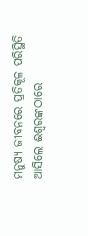ମନୁଷ୍ୟ ଜୀବନରେ ପ୍ରତିକୂଳ ପରିସ୍ଥିତି ଆସିଲେ ଈଶ୍ୱରଙ୍କଠାରେ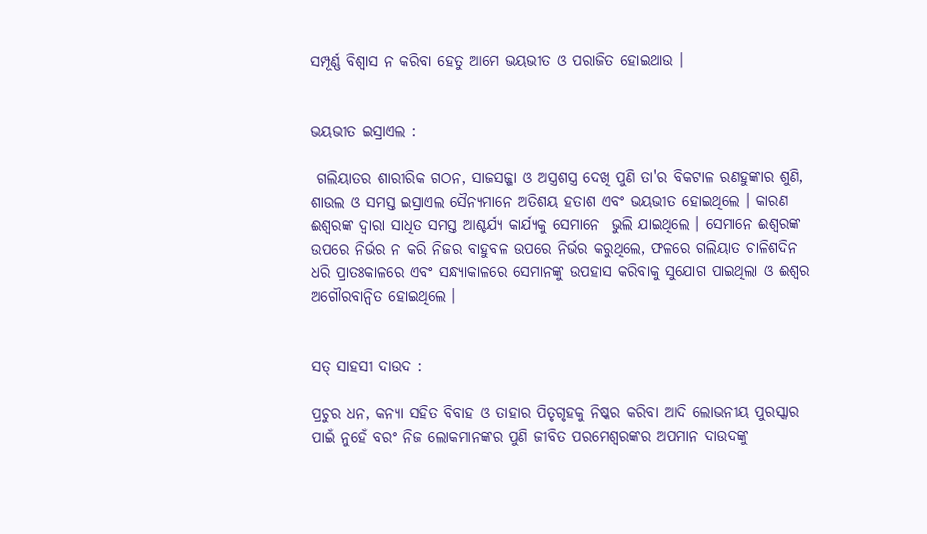ସମ୍ପୂର୍ଣ୍ଣ ବିଶ୍ଵାସ ନ କରିବା ହେତୁ ଆମେ ଭୟଭୀତ ଓ ପରାଜିତ ହୋଇଥାଉ ।


ଭୟଭୀତ ଇସ୍ରାଏଲ :

 ଗଲିୟାତର ଶାରୀରିକ ଗଠନ, ସାଜସଜ୍ଜା ଓ ଅସ୍ତ୍ରଶସ୍ତ୍ର ଦେଖି ପୁଣି ତା'ର ବିକଟାଳ ରଣହୁଙ୍କାର ଶୁଣି, ଶାଉଲ ଓ ସମସ୍ତ ଇସ୍ରାଏଲ ସୈନ୍ୟମାନେ ଅତିଶୟ ହତାଶ ଏବଂ ଭୟଭୀତ ହୋଇଥିଲେ । କାରଣ ଈଶ୍ୱରଙ୍କ ଦ୍ଵାରା ସାଧିତ ସମସ୍ତ ଆଶ୍ଚର୍ଯ୍ୟ କାର୍ଯ୍ୟକୁ ସେମାନେ  ଭୁଲି ଯାଇଥିଲେ । ସେମାନେ ଈଶ୍ୱରଙ୍କ ଉପରେ ନିର୍ଭର ନ କରି ନିଜର ବାହୁବଳ ଉପରେ ନିର୍ଭର କରୁଥିଲେ, ଫଳରେ ଗଲିୟାତ ଚାଳିଶଦିନ ଧରି ପ୍ରାତଃକାଳରେ ଏବଂ ସନ୍ଧ୍ୟାକାଳରେ ସେମାନଙ୍କୁ ଉପହାସ କରିବାକୁ ସୁଯୋଗ ପାଇଥିଲା ଓ ଈଶ୍ଵର ଅଗୌରବାନ୍ଵିତ ହୋଇଥିଲେ ।


ସତ୍ ସାହସୀ ଦାଉଦ :

ପ୍ରଚୁର ଧନ, କନ୍ୟା ସହିତ ବିବାହ ଓ ତାହାର ପିତୃଗୃହକୁ ନିଷ୍କର କରିବା ଆଦି ଲୋଭନୀୟ ପୁରସ୍କାର ପାଇଁ ନୁହେଁ ବରଂ ନିଜ ଲୋକମାନଙ୍କର ପୁଣି ଜୀବିତ ପରମେଶ୍ୱରଙ୍କର ଅପମାନ ଦାଉଦଙ୍କୁ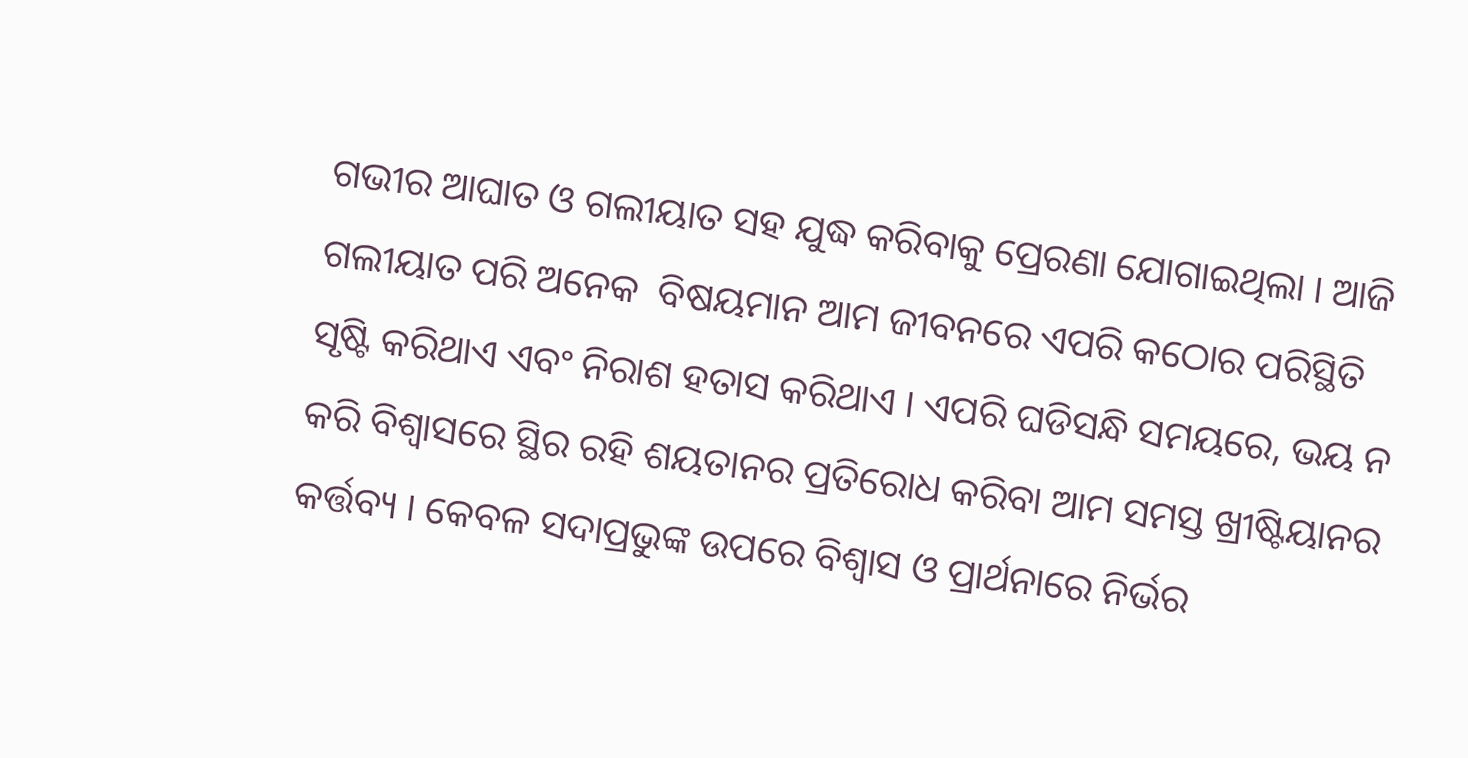ଗଭୀର ଆଘାତ ଓ ଗଲୀୟାତ ସହ ଯୁଦ୍ଧ କରିବାକୁ ପ୍ରେରଣା ଯୋଗାଇଥିଲା । ଆଜି ଗଲୀୟାତ ପରି ଅନେକ  ବିଷୟମାନ ଆମ ଜୀବନରେ ଏପରି କଠୋର ପରିସ୍ଥିତି ସୃଷ୍ଟି କରିଥାଏ ଏବଂ ନିରାଶ ହତାସ କରିଥାଏ । ଏପରି ଘଡିସନ୍ଧି ସମୟରେ, ଭୟ ନ କରି ବିଶ୍ଵାସରେ ସ୍ଥିର ରହି ଶୟତାନର ପ୍ରତିରୋଧ କରିବା ଆମ ସମସ୍ତ ଖ୍ରୀଷ୍ଟିୟାନର କର୍ତ୍ତବ୍ୟ । କେବଳ ସଦାପ୍ରଭୁଙ୍କ ଉପରେ ବିଶ୍ଵାସ ଓ ପ୍ରାର୍ଥନାରେ ନିର୍ଭର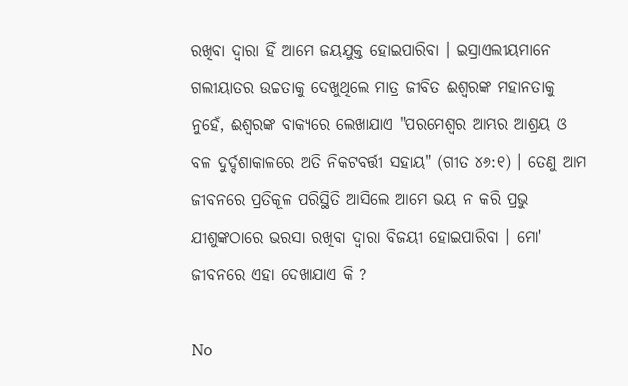ରଖିବା ଦ୍ଵାରା ହିଁ ଆମେ ଜୟଯୁକ୍ତ ହୋଇପାରିବା । ଇସ୍ରାଏଲୀୟମାନେ ଗଲୀୟାତର ଉଚ୍ଚତାକୁ ଦେଖୁଥିଲେ ମାତ୍ର ଜୀବିତ ଈଶ୍ୱରଙ୍କ ମହାନତାକୁ ନୁହେଁ, ଈଶ୍ୱରଙ୍କ ବାକ୍ୟରେ ଲେଖାଯାଏ "ପରମେଶ୍ୱର ଆମ୍ଭର ଆଶ୍ରୟ ଓ ବଳ ଦୁର୍ଦ୍ଦଶାକାଳରେ ଅତି ନିକଟବର୍ତ୍ତୀ ସହାୟ" (ଗୀତ ୪୬:୧) । ତେଣୁ ଆମ ଜୀବନରେ ପ୍ରତିକୂଳ ପରିସ୍ଥିତି ଆସିଲେ ଆମେ ଭୟ ନ କରି ପ୍ରଭୁ ଯୀଶୁଙ୍କଠାରେ ଭରସା ରଖିବା ଦ୍ଵାରା ବିଜୟୀ ହୋଇପାରିବା । ମୋ' ଜୀବନରେ ଏହା ଦେଖାଯାଏ କି ?

No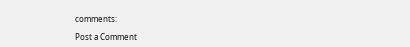comments:

Post a Comment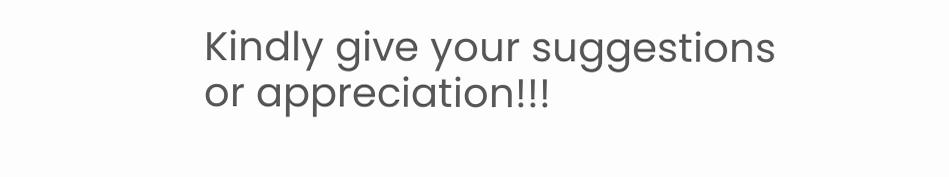Kindly give your suggestions or appreciation!!!